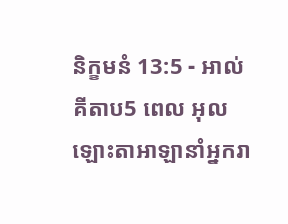និក្ខមនំ 13:5 - អាល់គីតាប5 ពេល អុលឡោះតាអាឡានាំអ្នករា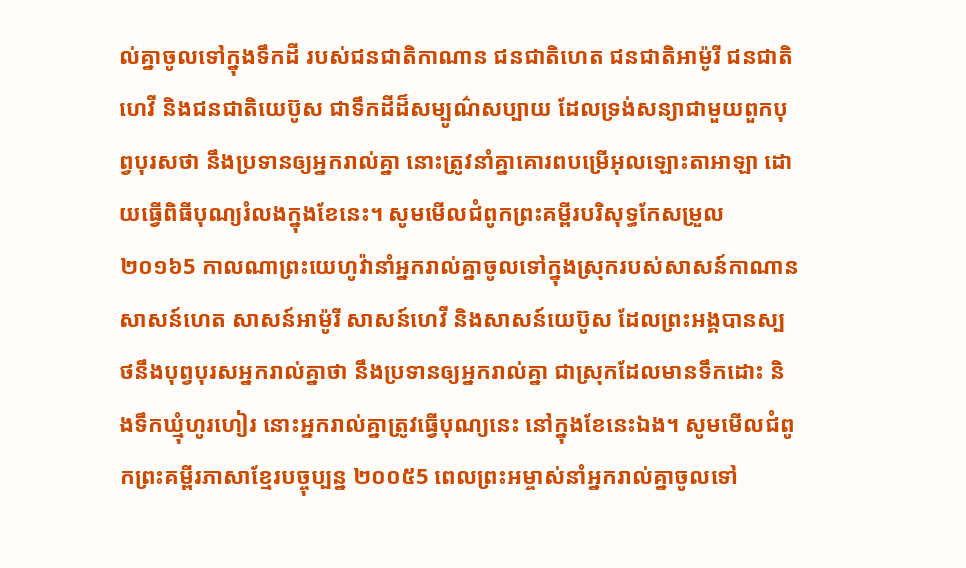ល់គ្នាចូលទៅក្នុងទឹកដី របស់ជនជាតិកាណាន ជនជាតិហេត ជនជាតិអាម៉ូរី ជនជាតិហេវី និងជនជាតិយេប៊ូស ជាទឹកដីដ៏សម្បូណ៌សប្បាយ ដែលទ្រង់សន្យាជាមួយពួកបុព្វបុរសថា នឹងប្រទានឲ្យអ្នករាល់គ្នា នោះត្រូវនាំគ្នាគោរពបម្រើអុលឡោះតាអាឡា ដោយធ្វើពិធីបុណ្យរំលងក្នុងខែនេះ។ សូមមើលជំពូកព្រះគម្ពីរបរិសុទ្ធកែសម្រួល ២០១៦5 កាលណាព្រះយេហូវ៉ានាំអ្នករាល់គ្នាចូលទៅក្នុងស្រុករបស់សាសន៍កាណាន សាសន៍ហេត សាសន៍អាម៉ូរី សាសន៍ហេវី និងសាសន៍យេប៊ូស ដែលព្រះអង្គបានស្បថនឹងបុព្វបុរសអ្នករាល់គ្នាថា នឹងប្រទានឲ្យអ្នករាល់គ្នា ជាស្រុកដែលមានទឹកដោះ និងទឹកឃ្មុំហូរហៀរ នោះអ្នករាល់គ្នាត្រូវធ្វើបុណ្យនេះ នៅក្នុងខែនេះឯង។ សូមមើលជំពូកព្រះគម្ពីរភាសាខ្មែរបច្ចុប្បន្ន ២០០៥5 ពេលព្រះអម្ចាស់នាំអ្នករាល់គ្នាចូលទៅ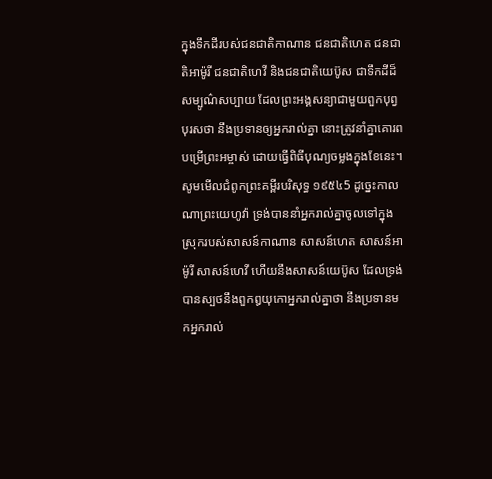ក្នុងទឹកដីរបស់ជនជាតិកាណាន ជនជាតិហេត ជនជាតិអាម៉ូរី ជនជាតិហេវី និងជនជាតិយេប៊ូស ជាទឹកដីដ៏សម្បូណ៌សប្បាយ ដែលព្រះអង្គសន្យាជាមួយពួកបុព្វបុរសថា នឹងប្រទានឲ្យអ្នករាល់គ្នា នោះត្រូវនាំគ្នាគោរពបម្រើព្រះអម្ចាស់ ដោយធ្វើពិធីបុណ្យចម្លងក្នុងខែនេះ។ សូមមើលជំពូកព្រះគម្ពីរបរិសុទ្ធ ១៩៥៤5 ដូច្នេះកាលណាព្រះយេហូវ៉ា ទ្រង់បាននាំអ្នករាល់គ្នាចូលទៅក្នុងស្រុករបស់សាសន៍កាណាន សាសន៍ហេត សាសន៍អាម៉ូរី សាសន៍ហេវី ហើយនឹងសាសន៍យេប៊ូស ដែលទ្រង់បានស្បថនឹងពួកឰយុកោអ្នករាល់គ្នាថា នឹងប្រទានមកអ្នករាល់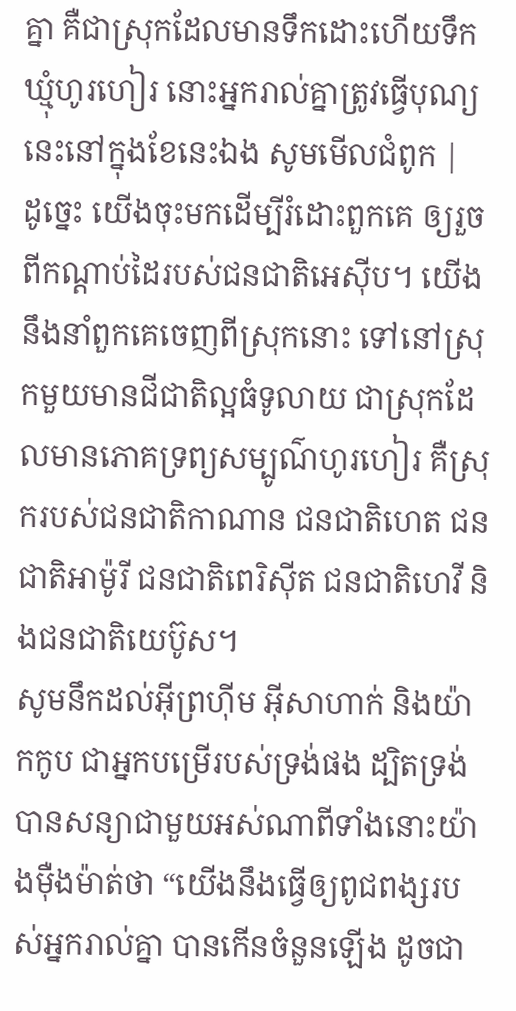គ្នា គឺជាស្រុកដែលមានទឹកដោះហើយទឹកឃ្មុំហូរហៀរ នោះអ្នករាល់គ្នាត្រូវធ្វើបុណ្យនេះនៅក្នុងខែនេះឯង សូមមើលជំពូក |
ដូច្នេះ យើងចុះមកដើម្បីរំដោះពួកគេ ឲ្យរួចពីកណ្ដាប់ដៃរបស់ជនជាតិអេស៊ីប។ យើងនឹងនាំពួកគេចេញពីស្រុកនោះ ទៅនៅស្រុកមួយមានជីជាតិល្អធំទូលាយ ជាស្រុកដែលមានភោគទ្រព្យសម្បូណ៌ហូរហៀរ គឺស្រុករបស់ជនជាតិកាណាន ជនជាតិហេត ជនជាតិអាម៉ូរី ជនជាតិពេរិស៊ីត ជនជាតិហេវី និងជនជាតិយេប៊ូស។
សូមនឹកដល់អ៊ីព្រហ៊ីម អ៊ីសាហាក់ និងយ៉ាកកូប ជាអ្នកបម្រើរបស់ទ្រង់ផង ដ្បិតទ្រង់បានសន្យាជាមួយអស់ណាពីទាំងនោះយ៉ាងម៉ឺងម៉ាត់ថា “យើងនឹងធ្វើឲ្យពូជពង្សរបស់អ្នករាល់គ្នា បានកើនចំនួនឡើង ដូចជា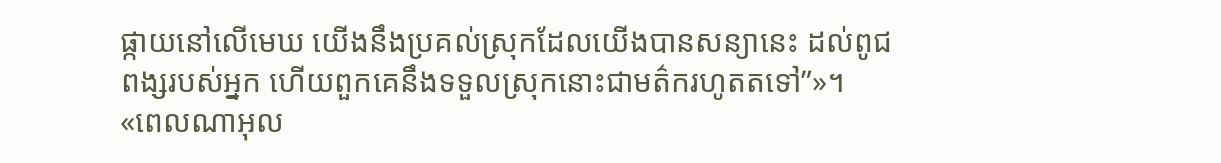ផ្កាយនៅលើមេឃ យើងនឹងប្រគល់ស្រុកដែលយើងបានសន្យានេះ ដល់ពូជពង្សរបស់អ្នក ហើយពួកគេនឹងទទួលស្រុកនោះជាមត៌ករហូតតទៅ”»។
«ពេលណាអុល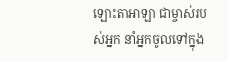ឡោះតាអាឡា ជាម្ចាស់របស់អ្នក នាំអ្នកចូលទៅក្នុង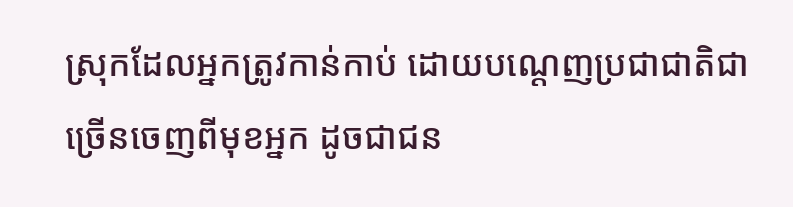ស្រុកដែលអ្នកត្រូវកាន់កាប់ ដោយបណ្តេញប្រជាជាតិជាច្រើនចេញពីមុខអ្នក ដូចជាជន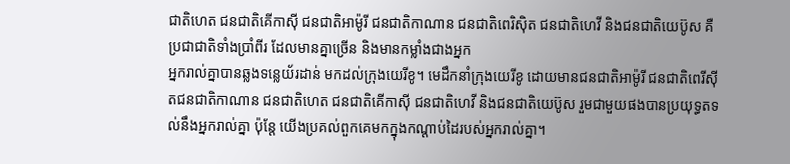ជាតិហេត ជនជាតិគើកាស៊ី ជនជាតិអាម៉ូរី ជនជាតិកាណាន ជនជាតិពេរិស៊ិត ជនជាតិហេវី និងជនជាតិយេប៊ូស គឺប្រជាជាតិទាំងប្រាំពីរ ដែលមានគ្នាច្រើន និងមានកម្លាំងជាងអ្នក
អ្នករាល់គ្នាបានឆ្លងទន្លេយ័រដាន់ មកដល់ក្រុងយេរីខូ។ មេដឹកនាំក្រុងយេរីខូ ដោយមានជនជាតិអាម៉ូរី ជនជាតិពេរីស៊ីតជនជាតិកាណាន ជនជាតិហេត ជនជាតិគើកាស៊ី ជនជាតិហេវី និងជនជាតិយេប៊ូស រួមជាមួយផងបានប្រយុទ្ធតទល់នឹងអ្នករាល់គ្នា ប៉ុន្តែ យើងប្រគល់ពួកគេមកក្នុងកណ្តាប់ដៃរបស់អ្នករាល់គ្នា។